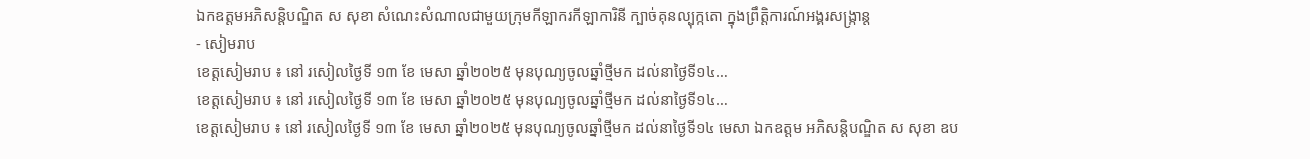ឯកឧត្តមអភិសន្តិបណ្ឌិត ស សុខា សំណេះសំណាលជាមួយក្រុមកីឡាករកីឡាការិនី ក្បាច់គុនល្បុក្កតោ ក្នុងព្រឹត្តិការណ៍អង្គរសង្ក្រាន្ត
- សៀមរាប
ខេត្តសៀមរាប ៖ នៅ រសៀលថ្ងៃទី ១៣ ខែ មេសា ឆ្នាំ២០២៥ មុនបុណ្យចូលឆ្នាំថ្មីមក ដល់នាថ្ងៃទី១៤…
ខេត្តសៀមរាប ៖ នៅ រសៀលថ្ងៃទី ១៣ ខែ មេសា ឆ្នាំ២០២៥ មុនបុណ្យចូលឆ្នាំថ្មីមក ដល់នាថ្ងៃទី១៤…
ខេត្តសៀមរាប ៖ នៅ រសៀលថ្ងៃទី ១៣ ខែ មេសា ឆ្នាំ២០២៥ មុនបុណ្យចូលឆ្នាំថ្មីមក ដល់នាថ្ងៃទី១៤ មេសា ឯកឧត្តម អភិសន្តិបណ្ឌិត ស សុខា ឧប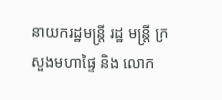នាយករដ្ឋមន្ត្រី រដ្ឋ មន្ត្រី ក្រសួងមហាផ្ទៃ និង លោក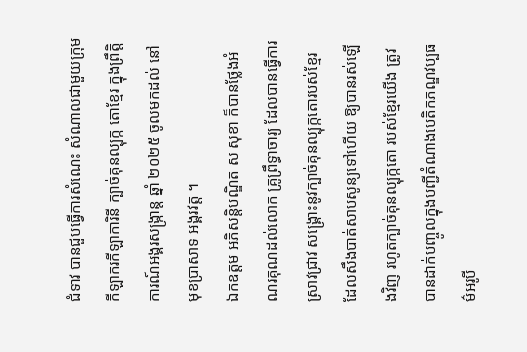ជំទាវ បានជួបធ្វើការសំណេះ សំណាលជាមួយក្រុមកីឡាករកីឡាការិនី ក្បាច់គុនល្បុក្ក តោខ្មែរ ក្នុងព្រឹត្តិការណ៍អង្គរសង្ក្រាន្ត ឆ្នាំ ២០២៥ ចូលមកដល់ នៅមុខប្រាសាទ អង្គរវត្ត ។
ឯកឧត្តម អភិសន្តិបណ្ឌិត ស សុខា ក៏បានថ្លែងអំណរគុណដល់លោក គ្រូព្រឹទ្ធាចារ្យ ដែលបានធ្វើការស្រាវជ្រាវ សង្គ្រោះនូវក្បាច់គុនល្បុក្កតោរបស់ខ្មែរ ដែលសឹងបាត់សាបសូន្យទៅហើយ ឱ្យបានរស់ឡើងវិញ រហូតក្បាច់គុនល្បុក្កតោ របស់ខ្មែរយើង ត្រូវបានដាក់បញ្ចូលក្នុងបញ្ជីតំណាងបេតិកភណ្ឌវប្បធម៌អរូបី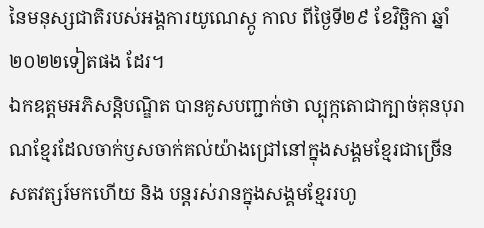នៃមនុស្សជាតិរបស់អង្គការយូណេស្កូ កាល ពីថ្ងៃទី២៩ ខែវិច្ឆិកា ឆ្នាំ២០២២ទៀតផង ដែរ។
ឯកឧត្តមអភិសន្តិបណ្ឌិត បានគូសបញ្ជាក់ថា ល្បុក្កតោជាក្បាច់គុនបុរាណខ្មែរដែលចាក់ឫសចាក់គល់យ៉ាងជ្រៅនៅក្នុងសង្គមខ្មែរជាច្រើនសតវត្សរ៍មកហើយ និង បន្តរស់រានក្នុងសង្គមខ្មែររហូ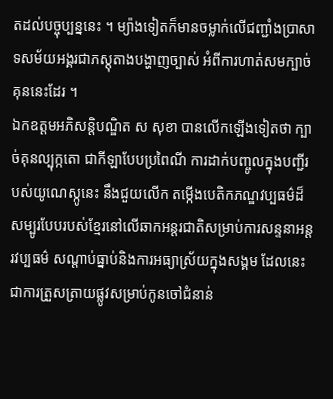តដល់បច្ចុប្បន្ននេះ ។ ម្យ៉ាងទៀតក៏មានចម្លាក់លើជញ្ជាំងប្រាសាទសម័យអង្គរជាភស្តុតាងបង្ហាញច្បាស់ អំពីការហាត់សមក្បាច់គុននេះដែរ ។
ឯកឧត្តមអភិសន្តិបណ្ឌិត ស សុខា បានលើកឡើងទៀតថា ក្បាច់គុនល្បុក្កតោ ជាកីឡាបែបប្រពៃណី ការដាក់បញ្ចូលក្នុងបញ្ជីរបស់យូណេស្កូនេះ នឹងជួយលើក តម្កើងបេតិកភណ្ឌវប្បធម៌ដ៏សម្បូរបែបរបស់ខ្មែរនៅលើឆាកអន្តរជាតិសម្រាប់ការសន្ទនាអន្តរវប្បធម៌ សណ្តាប់ធ្នាប់និងការអធ្យាស្រ័យក្នុងសង្គម ដែលនេះជាការត្រួសត្រាយផ្លូវសម្រាប់កូនចៅជំនាន់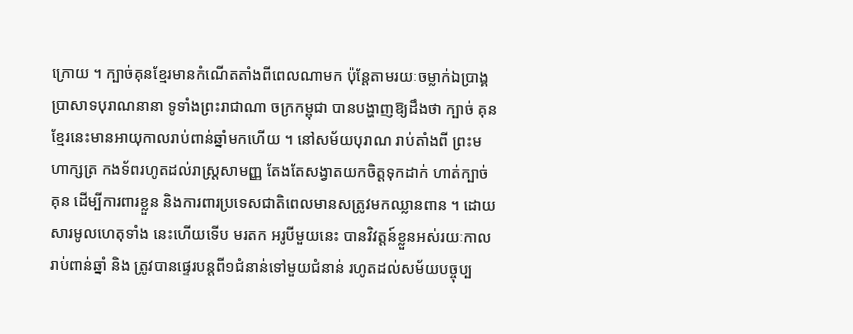ក្រោយ ។ ក្បាច់គុនខ្មែរមានកំណើតតាំងពីពេលណាមក ប៉ុន្តែតាមរយៈចម្លាក់ឯប្រាង្គប្រាសាទបុរាណនានា ទូទាំងព្រះរាជាណា ចក្រកម្ពុជា បានបង្ហាញឱ្យដឹងថា ក្បាច់ គុនខ្មែរនេះមានអាយុកាលរាប់ពាន់ឆ្នាំមកហើយ ។ នៅសម័យបុរាណ រាប់តាំងពី ព្រះមហាក្សត្រ កងទ័ពរហូតដល់រាស្ត្រសាមញ្ញ តែងតែសង្វាតយកចិត្តទុកដាក់ ហាត់ក្បាច់គុន ដើម្បីការពារខ្លួន និងការពារប្រទេសជាតិពេលមានសត្រូវមកឈ្លានពាន ។ ដោយសារមូលហេតុទាំង នេះហើយទើប មរតក អរូបីមួយនេះ បានវិវត្តន៍ខ្លួនអស់រយៈកាលរាប់ពាន់ឆ្នាំ និង ត្រូវបានផ្ទេរបន្តពី១ជំនាន់ទៅមួយជំនាន់ រហូតដល់សម័យបច្ចុប្ប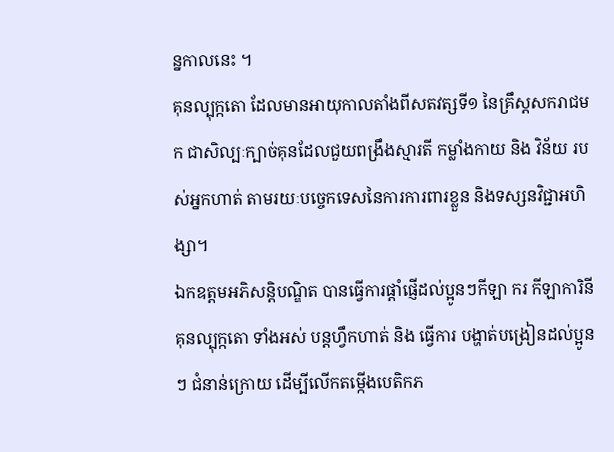ន្នកាលនេះ ។
គុនល្បុក្កតោ ដែលមានអាយុកាលតាំងពីសតវត្សទី១ នៃគ្រឹស្តសករាជមក ជាសិល្បៈក្បាច់គុនដែលជួយពង្រឹងស្មារតី កម្លាំងកាយ និង វិន័យ របស់អ្នកហាត់ តាមរយៈបច្ចេកទេសនៃការការពារខ្លួន និងទស្សនវិជ្ជាអហិង្សា។
ឯកឧត្តមអភិសន្តិបណ្ឌិត បានធ្វើការផ្តាំផ្ញើដល់ប្អូនៗកីឡា ករ កីឡាការិនី គុនល្បុក្កតោ ទាំងអស់ បន្តហ្វឹកហាត់ និង ធ្វើការ បង្ហាត់បង្រៀនដល់ប្អូនៗ ជំនាន់ក្រោយ ដើម្បីលើកតម្កើងបេតិកភ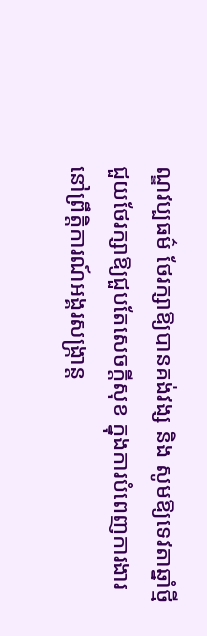ណ្ឌវប្បធម៌ ថែរក្សាឱ្យបានគង់វង្ស និង សូមឱ្យទេវតាឆ្នាំថ្មីជួយថែរក្សាឱ្យជួបតែសេចក្តីសុខ ក្នុងការបំពេញការងារនៅព្រឹត្តិការណ៍អង្គរសង្ក្រាន្ត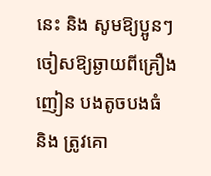នេះ និង សូមឱ្យប្អូនៗចៀសឱ្យឆ្ងាយពីគ្រឿងញៀន បងតូចបងធំ និង ត្រូវគោ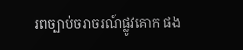រពច្បាប់ចរាចរណ៍ផ្លូវគោក ផង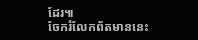ដែរ៕
ចែករំលែកព័តមាននេះ